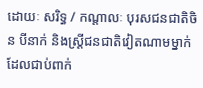ដោយៈ សរិទ្ធ / កណ្តាលៈ បុរសជនជាតិចិន បីនាក់ និងស្ត្រីជនជាតិវៀតណាមម្នាក់ ដែលជាប់ពាក់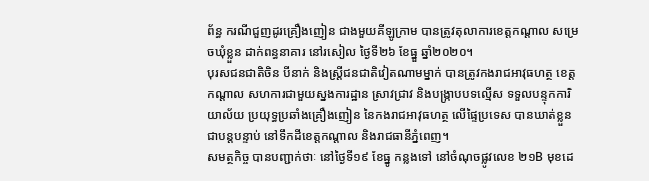ព័ន្ធ ករណីជួញដូរគ្រឿងញៀន ជាងមួយគីឡូក្រាម បានត្រូវតុលាការខេត្តកណ្តាល សម្រេចឃុំខ្លួន ដាក់ពន្ធនាគារ នៅរសៀល ថ្ងៃទី២៦ ខែធ្នួ ឆ្នាំ២០២០។
បុរសជនជាតិចិន បីនាក់ និងស្ត្រីជនជាតិវៀតណាមម្នាក់ បានត្រូវកងរាជអាវុធហត្ថ ខេត្តកណ្តាល សហការជាមួយស្នងការដ្ឋាន ស្រាវជ្រាវ និងបង្ក្រាបបទល្មើស ទទួលបន្ទុកការិយាល័យ ប្រយុទ្ធប្រឆាំងគ្រឿងញៀន នៃកងរាជអាវុធហត្ថ លើផ្ទៃប្រទេស បានឃាត់ខ្លួនជាបន្តបន្ទាប់ នៅទឹកដីខេត្តកណ្តាល និងរាជធានីភ្នំពេញ។
សមត្ថកិច្ច បានបញ្ជាក់ថាៈ នៅថ្ងៃទី១៩ ខែធ្នូ កន្លងទៅ នៅចំណុចផ្លូវលេខ ២១B មុខដេ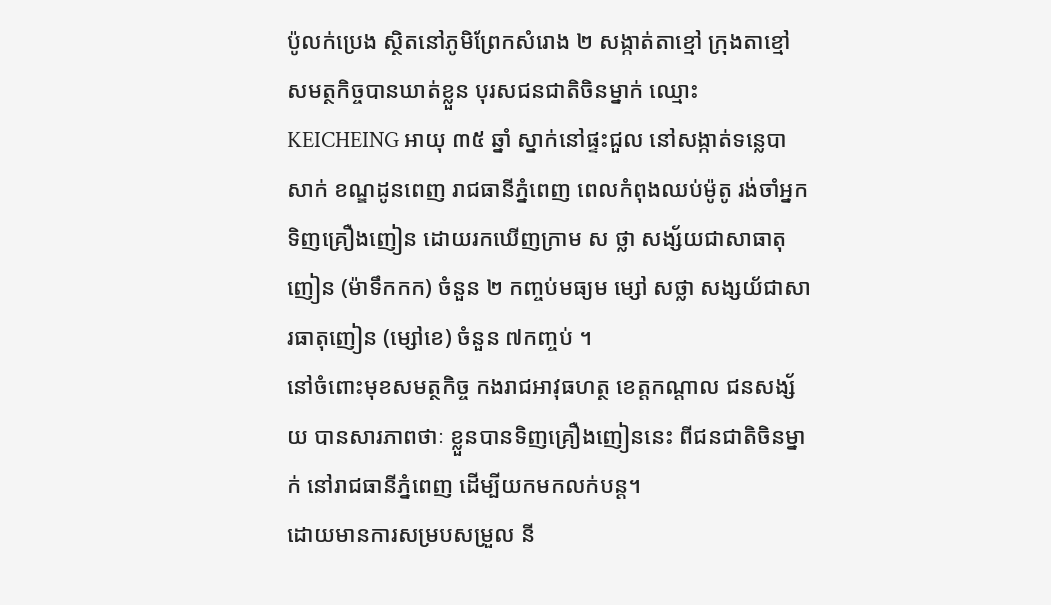ប៉ូលក់ប្រេង ស្ថិតនៅភូមិព្រែកសំរោង ២ សង្កាត់តាខ្មៅ ក្រុងតាខ្មៅ សមត្ថកិច្ចបានឃាត់ខ្លួន បុរសជនជាតិចិនម្នាក់ ឈ្មោះ KEICHEING អាយុ ៣៥ ឆ្នាំ ស្នាក់នៅផ្ទះជួល នៅសង្កាត់ទន្លេបាសាក់ ខណ្ឌដូនពេញ រាជធានីភ្នំពេញ ពេលកំពុងឈប់ម៉ូតូ រង់ចាំអ្នកទិញគ្រឿងញៀន ដោយរកឃើញក្រាម ស ថ្លា សង្ស័យជាសាធាតុញៀន (ម៉ាទឹកកក) ចំនួន ២ កញ្ចប់មធ្យម ម្សៅ សថ្លា សង្សយ័ជាសារធាតុញៀន (ម្សៅខេ) ចំនួន ៧កញ្ចប់ ។
នៅចំពោះមុខសមត្ថកិច្ច កងរាជអាវុធហត្ថ ខេត្តកណ្តាល ជនសង្ស័យ បានសារភាពថាៈ ខ្លួនបានទិញគ្រឿងញៀននេះ ពីជនជាតិចិនម្នាក់ នៅរាជធានីភ្នំពេញ ដើម្បីយកមកលក់បន្ត។
ដោយមានការសម្របសម្រួល នី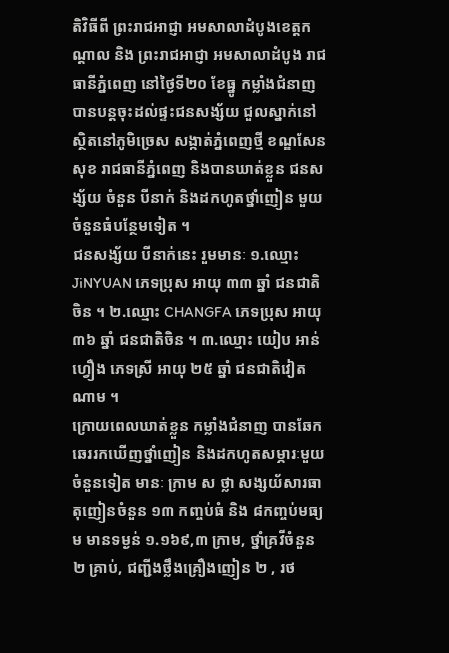តិវិធីពី ព្រះរាជអាជ្ញា អមសាលាដំបូងខេត្តកណ្តាល និង ព្រះរាជអាជ្ញា អមសាលាដំបូង រាជធានីភ្នំពេញ នៅថ្ងៃទី២០ ខែធ្នូ កម្លាំងជំនាញ បានបន្តចុះដល់ផ្ទះជនសង្ស័យ ជួលស្នាក់នៅ ស្ថិតនៅភូមិច្រេស សង្កាត់ភ្នំពេញថ្មី ខណ្ឌសែនសុខ រាជធានីភ្នំពេញ និងបានឃាត់ខ្លួន ជនសង្ស័យ ចំនួន បីនាក់ និងដកហូតថ្នាំញៀន មួយចំនួនធំបន្ថែមទៀត ។
ជនសង្ស័យ បីនាក់នេះ រួមមានៈ ១.ឈ្មោះ JiNYUAN ភេទប្រុស អាយុ ៣៣ ឆ្នាំ ជនជាតិចិន ។ ២.ឈ្មោះ CHANGFA ភេទប្រុស អាយុ ៣៦ ឆ្នាំ ជនជាតិចិន ។ ៣.ឈ្មោះ យៀប អាន់ហ្វឿង ភេទស្រី អាយុ ២៥ ឆ្នាំ ជនជាតិវៀតណាម ។
ក្រោយពេលឃាត់ខ្លួន កម្លាំងជំនាញ បានឆែកឆេររកឃើញថ្នាំញៀន និងដកហូតសម្ភារៈមួយចំនួនទៀត មានៈ ក្រាម ស ថ្លា សង្សយ័សារធាតុញៀនចំនួន ១៣ កញ្ចប់ធំ និង ៨កញ្ចប់មធ្យម មានទម្ងន់ ១.១៦៩,៣ ក្រាម, ថ្នាំគ្រវីចំនួន ២ គ្រាប់, ជញ្ជីងថ្លឹងគ្រឿងញៀន ២ , រថ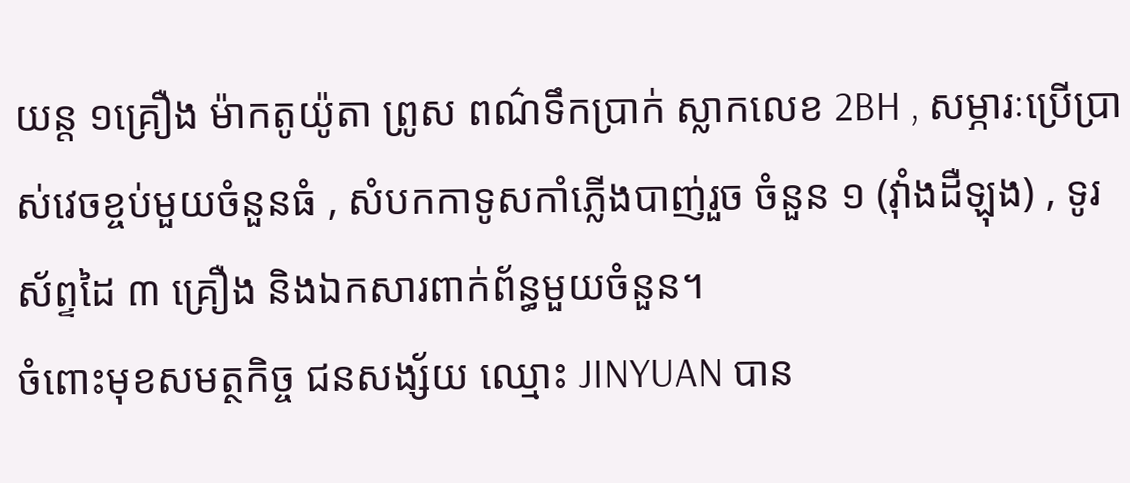យន្ត ១គ្រឿង ម៉ាកតូយ៉ូតា ព្រូស ពណ៌ទឹកប្រាក់ ស្លាកលេខ 2BH , សម្ភារៈប្រើប្រាស់វេចខ្ចប់មួយចំនួនធំ , សំបកកាទូសកាំភ្លើងបាញ់រួច ចំនួន ១ (វ៉ាំងដឺឡុង) , ទូរស័ព្ទដៃ ៣ គ្រឿង និងឯកសារពាក់ព័ន្ធមួយចំនួន។
ចំពោះមុខសមត្ថកិច្ច ជនសង្ស័យ ឈ្មោះ JINYUAN បាន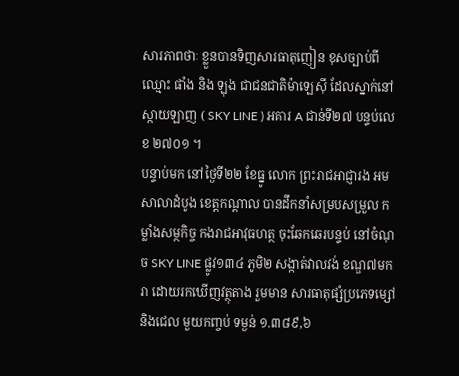សារភាពថាៈ ខ្លួនបានទិញសារធាតុញៀន ខុសច្បាប់ពី ឈ្មោះ ផាំង និង ឡុង ជាជនជាតិម៉ាឡេស៊ី ដែលស្នាក់នៅ ស្កាយឡាញ ( SKY LINE ) អគារ A ជាន់ទី២៧ បន្ទប់លេខ ២៧០១ ។
បន្ទាប់មក នៅថ្ងៃទី២២ ខែធ្នូ លោក ព្រះរាជអាជ្ញារង អមសាលាដំបូង ខេត្តកណ្តាល បានដឹកនាំសម្របសម្រួល កម្លាំងសម្ថកិច្ច កងរាជអាវុធហត្ថ ចុះឆែកឆេរបន្ទប់ នៅចំណុច SKY LINE ផ្លូវ១៣៤ ភូមិ២ សង្កាត់វាលវង់ ខណ្ឌ៧មករា ដោយរកឃើញវត្ថុតាង រួមមាន សារធាតុផ្សំប្រភេទម្សៅ និងជេល មួយកញ្ចប់ ទម្ងន់ ១.៣៨៩,៦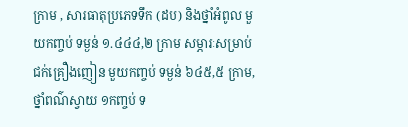ក្រាម , សារធាតុប្រភេទទឹក (ដប) និងថ្នាំអំពូល មួយកញ្ចប់ ទម្ងន់ ១.៤៤៤,២ ក្រាម សម្ភារៈសម្រាប់ជក់គ្រឿងញៀន មួយកញ្ចប់ ទម្ងន់ ៦៤៥,៥ ក្រាម, ថ្នាំពណ៌ស្វាយ ១កញ្ចប់ ទ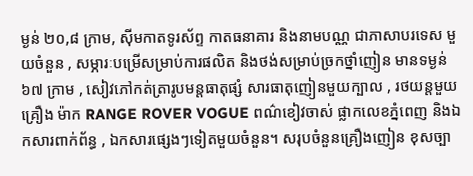ម្ងន់ ២០,៨ ក្រាម, ស៊ីមកាតទូរស័ព្ទ កាតធនាគារ និងនាមបណ្ណ ជាភាសាបរទេស មួយចំនួន , សម្ភារៈបម្រើសម្រាប់ការផលិត និងថង់សម្រាប់ច្រកថ្នាំញៀន មានទម្ងន់ ៦៧ ក្រាម , សៀវភៅកត់ត្រារូបមន្តធាតុផ្សំ សារធាតុញៀនមួយក្បាល , រថយន្តមួយគ្រឿង ម៉ាក RANGE ROVER VOGUE ពណ៌ខៀវចាស់ ផ្លាកលេខភ្នំពេញ និងឯកសារពាក់ព័ន្ធ , ឯកសារផ្សេងៗទៀតមួយចំនួន។ សរុបចំនួនគ្រឿងញៀន ខុសច្បា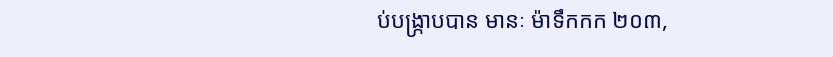ប់បង្ក្រាបបាន មានៈ ម៉ាទឹកកក ២០៣,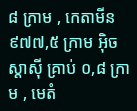៨ ក្រាម , កេតាមីន ៩៧៧,៥ ក្រាម អ៊ិចស្តាស៊ី គ្រាប់ ០,៨ ក្រាម , មេតំ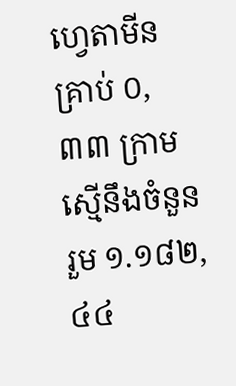ហ្វេតាមីនគ្រាប់ ០,៣៣ ក្រាម ស្មើនឹងចំនួនរួម ១.១៨២,៤៤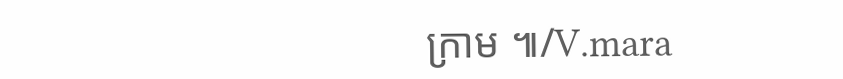ក្រាម ៕/V.mara